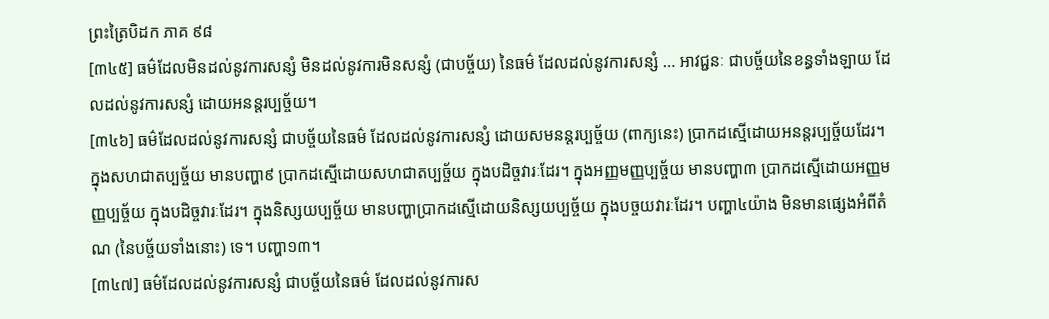ព្រះត្រៃបិដក ភាគ ៩៨
[៣៤៥] ធម៌ដែលមិនដល់នូវការសន្សំ មិនដល់នូវការមិនសន្សំ (ជាបច្ច័យ) នៃធម៌ ដែលដល់នូវការសន្សំ … អាវជ្ជនៈ ជាបច្ច័យនៃខន្ធទាំងឡាយ ដែលដល់នូវការសន្សំ ដោយអនន្តរប្បច្ច័យ។
[៣៤៦] ធម៌ដែលដល់នូវការសន្សំ ជាបច្ច័យនៃធម៌ ដែលដល់នូវការសន្សំ ដោយសមនន្តរប្បច្ច័យ (ពាក្យនេះ) ប្រាកដស្មើដោយអនន្តរប្បច្ច័យដែរ។ ក្នុងសហជាតប្បច្ច័យ មានបញ្ហា៩ ប្រាកដស្មើដោយសហជាតប្បច្ច័យ ក្នុងបដិច្ចវារៈដែរ។ ក្នុងអញ្ញមញ្ញប្បច្ច័យ មានបញ្ហា៣ ប្រាកដស្មើដោយអញ្ញមញ្ញប្បច្ច័យ ក្នុងបដិច្ចវារៈដែរ។ ក្នុងនិស្សយប្បច្ច័យ មានបញ្ហាប្រាកដស្មើដោយនិស្សយប្បច្ច័យ ក្នុងបច្ចយវារៈដែរ។ បញ្ហា៤យ៉ាង មិនមានផ្សេងអំពីតំណ (នៃបច្ច័យទាំងនោះ) ទេ។ បញ្ហា១៣។
[៣៤៧] ធម៌ដែលដល់នូវការសន្សំ ជាបច្ច័យនៃធម៌ ដែលដល់នូវការស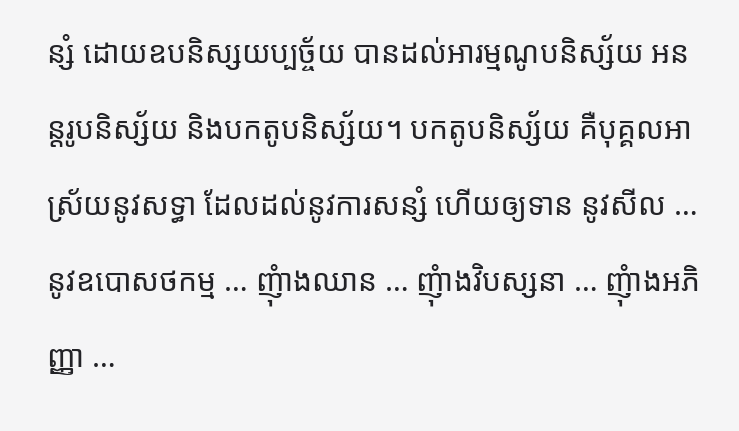ន្សំ ដោយឧបនិស្សយប្បច្ច័យ បានដល់អារម្មណូបនិស្ស័យ អនន្តរូបនិស្ស័យ និងបកតូបនិស្ស័យ។ បកតូបនិស្ស័យ គឺបុគ្គលអាស្រ័យនូវសទ្ធា ដែលដល់នូវការសន្សំ ហើយឲ្យទាន នូវសីល … នូវឧបោសថកម្ម … ញុំាងឈាន … ញុំាងវិបស្សនា … ញុំាងអភិញ្ញា …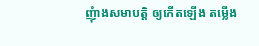ញុំាងសមាបត្តិ ឲ្យកើតឡើង តម្លើង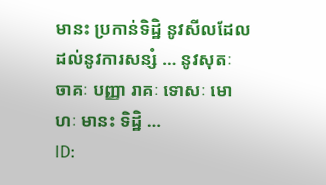មានះ ប្រកាន់ទិដ្ឋិ នូវសីលដែលដល់នូវការសន្សំ … នូវសុតៈ ចាគៈ បញ្ញា រាគៈ ទោសៈ មោហៈ មានះ ទិដ្ឋិ …
ID: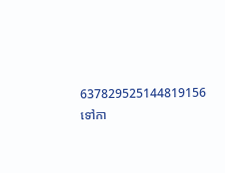637829525144819156
ទៅកា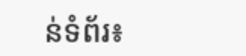ន់ទំព័រ៖